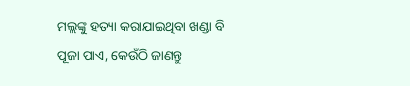ମଲ୍ଲଙ୍କୁ ହତ୍ୟା କରାଯାଇଥିବା ଖଣ୍ଡା ବି ପୂଜା ପାଏ, କେଉଁଠି ଜାଣନ୍ତୁ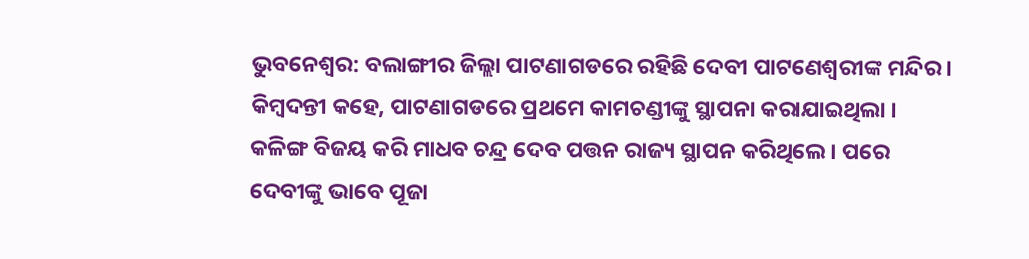ଭୁବନେଶ୍ୱର: ବଲାଙ୍ଗୀର ଜିଲ୍ଲା ପାଟଣାଗଡରେ ରହିଛି ଦେବୀ ପାଟଣେଶ୍ୱରୀଙ୍କ ମନ୍ଦିର । କିମ୍ୱଦନ୍ତୀ କହେ, ପାଟଣାଗଡରେ ପ୍ରଥମେ କାମଚଣ୍ଡୀଙ୍କୁ ସ୍ଥାପନା କରାଯାଇଥିଲା । କଳିଙ୍ଗ ବିଜୟ କରି ମାଧବ ଚନ୍ଦ୍ର ଦେବ ପତ୍ତନ ରାଜ୍ୟ ସ୍ଥାପନ କରିଥିଲେ । ପରେ ଦେବୀଙ୍କୁ ଭାବେ ପୂଜା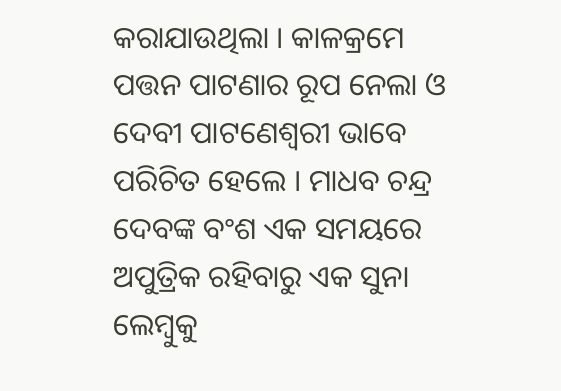କରାଯାଉଥିଲା । କାଳକ୍ରମେ ପତ୍ତନ ପାଟଣାର ରୂପ ନେଲା ଓ  ଦେବୀ ପାଟଣେଶ୍ୱରୀ ଭାବେ ପରିଚିତ ହେଲେ । ମାଧବ ଚନ୍ଦ୍ର ଦେବଙ୍କ ବଂଶ ଏକ ସମୟରେ ଅପୁତ୍ରିକ ରହିବାରୁ ଏକ ସୁନା ଲେମ୍ୱୁକୁ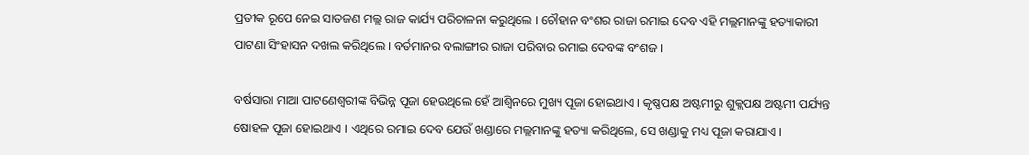ପ୍ରତୀକ ରୂପେ ନେଇ ସାତଜଣ ମଲ୍ଲ ରାଜ କାର୍ଯ୍ୟ ପରିଚାଳନା କରୁଥିଲେ । ଚୌହାନ ବଂଶର ରାଜା ରମାଇ ଦେବ ଏହି ମଲ୍ଲମାନଙ୍କୁ ହତ୍ୟାକାରୀ ପାଟଣା ସିଂହାସନ ଦଖଲ କରିଥିଲେ । ବର୍ତମାନର ବଲାଙ୍ଗୀର ରାଜା ପରିବାର ରମାଇ ଦେବଙ୍କ ବଂଶଜ ।

ବର୍ଷସାରା ମାଆ ପାଟଣେଶ୍ୱରୀଙ୍କ ବିଭିନ୍ନ ପୂଜା ହେଉଥିଲେ ହେଁ ଆଶ୍ୱିନରେ ମୁଖ୍ୟ ପୂଜା ହୋଇଥାଏ । କୃଷ୍ଣପକ୍ଷ ଅଷ୍ଟମୀରୁ ଶୁକ୍ଲପକ୍ଷ ଅଷ୍ଟମୀ ପର୍ଯ୍ୟନ୍ତ ଷୋହଳ ପୂଜା ହୋଇଥାଏ । ଏଥିରେ ରମାଇ ଦେବ ଯେଉଁ ଖଣ୍ଡାରେ ମଲ୍ଲମାନଙ୍କୁ ହତ୍ୟା କରିଥିଲେ, ସେ ଖଣ୍ଡାକୁ ମଧ୍ୟ ପୂଜା କରାଯାଏ ।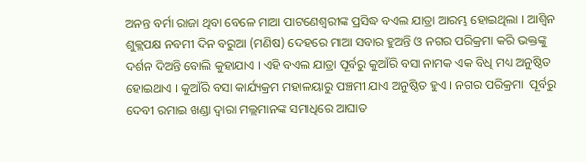ଅନନ୍ତ ବର୍ମା ରାଜା ଥିବା ବେଳେ ମାଆ ପାଟଣେଶ୍ୱରୀଙ୍କ ପ୍ରସିଦ୍ଧ ବଏଲ ଯାତ୍ରା ଆରମ୍ଭ ହୋଇଥିଲା । ଆଶ୍ୱିନ ଶୁକ୍ଲପକ୍ଷ ନବମୀ ଦିନ ବରୁଆ (ମଣିଷ) ଦେହରେ ମାଆ ସବାର ହୁଅନ୍ତି ଓ ନଗର ପରିକ୍ରମା କରି ଭକ୍ତଙ୍କୁ ଦର୍ଶନ ଦିଅନ୍ତି ବୋଲି କୁହାଯାଏ । ଏହି ବଏଲ ଯାତ୍ରା ପୂର୍ବରୁ କୁଆଁରି ବସା ନାମକ ଏକ ବିଧି ମଧ୍ୟ ଅନୁଷ୍ଠିତ ହୋଇଥାଏ । କୁଆଁରି ବସା କାର୍ଯ୍ୟକ୍ରମ ମହାଳୟାରୁ ପଞ୍ଚମୀ ଯାଏ ଅନୁଷ୍ଠିତ ହୁଏ । ନଗର ପରିକ୍ରମା  ପୂର୍ବରୁ ଦେବୀ ରମାଇ ଖଣ୍ଡା ଦ୍ୱାରା ମଲ୍ଲମାନଙ୍କ ସମାଧିରେ ଆଘାତ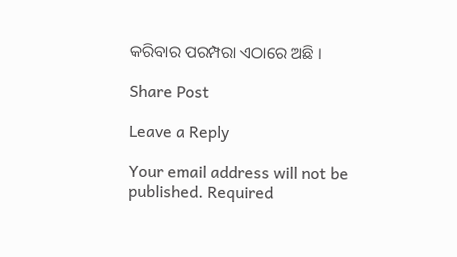କରିବାର ପରମ୍ପରା ଏଠାରେ ଅଛି ।

Share Post

Leave a Reply

Your email address will not be published. Required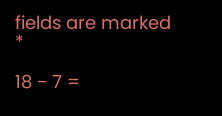fields are marked *

18 − 7 =